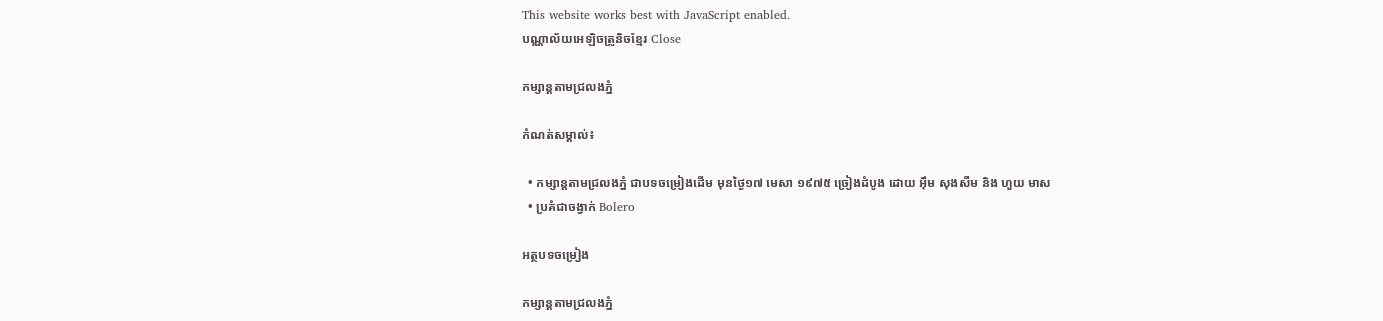This website works best with JavaScript enabled.
បណ្ណាល័យអេឡិចត្រូនិចខ្មែរ Close

កម្សាន្តតាមជ្រលងភ្នំ

កំណត់សម្គាល់៖

  • កម្សាន្តតាមជ្រលងភ្នំ ជាបទចម្រៀងដើម មុនថ្ងៃ១៧ មេសា ១៩៧៥ ច្រៀងដំបូង ដោយ អ៊ឹម សុងសឺម និង ហួយ មាស
  • ប្រគំជាចង្វាក់ Bolero

អត្ថបទចម្រៀង

កម្សាន្តតាមជ្រលងភ្នំ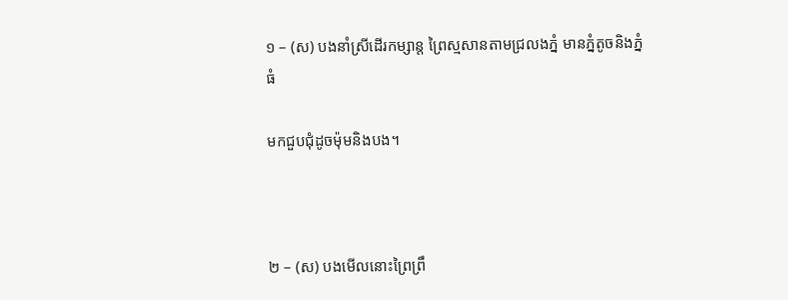១ – (ស) បងនាំស្រីដើរកម្សាន្ត ព្រៃស្មសានតាមជ្រលងភ្នំ មានភ្នំតូចនិងភ្នំធំ

មកជួបជុំដូចម៉ុមនិងបង។



២ – (ស) បងមើលនោះព្រៃព្រឹ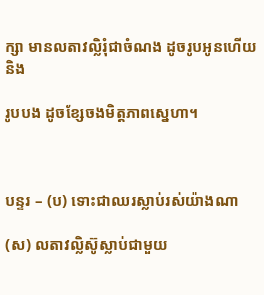ក្សា មានលតាវល្លិរុំជាចំណង ដូចរូបអូនហើយនិង

រូបបង ដូចខ្សែចងមិត្តភាពស្នេហា។



បន្ទរ – (ប) ទោះជាឈរស្លាប់រស់យ៉ាងណា

(ស) លតាវល្លិស៊ូស្លាប់ជាមួយ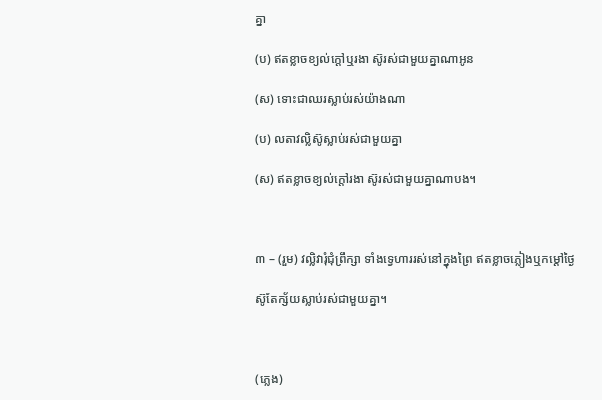គ្នា

(ប) ឥតខ្លាចខ្យល់ក្ដៅឬរងា ស៊ូរស់ជាមួយគ្នាណាអូន

(ស) ទោះជាឈរស្លាប់រស់យ៉ាងណា

(ប) លតាវល្លិស៊ូស្លាប់រស់ជាមួយគ្នា

(ស) ឥតខ្លាចខ្យល់ក្តៅរងា ស៊ូរស់ជាមួយគ្នាណាបង។



៣ – (រួម) វល្លិវារុំជុំព្រឹក្សា ទាំងទ្វេហាររស់នៅក្នុងព្រៃ ឥតខ្លាចភ្លៀងឬកម្ដៅថ្ងៃ

ស៊ូតែក្ស័យស្លាប់រស់ជាមួយគ្នា។



(ភ្លេង)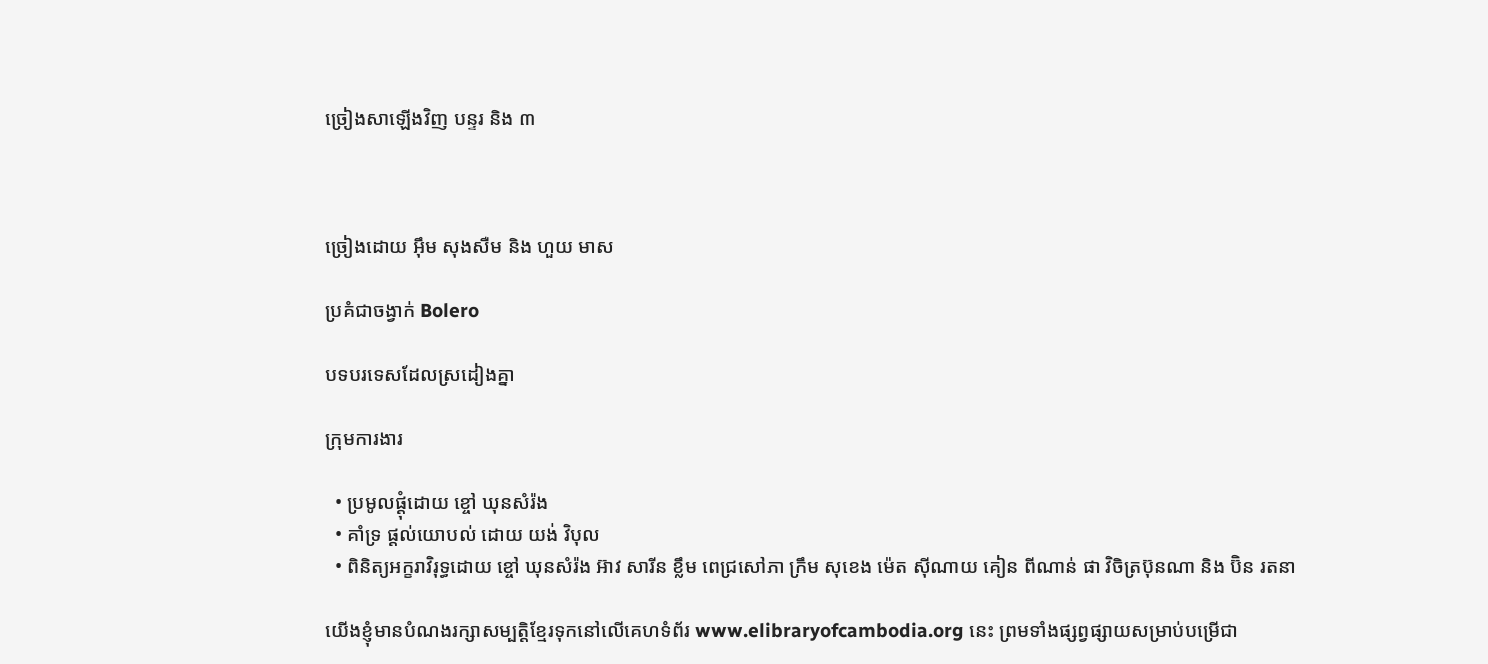ច្រៀងសាឡើងវិញ បន្ទរ និង ៣



ច្រៀងដោយ អ៊ឹម សុងសឺម និង ហួយ មាស

ប្រគំជាចង្វាក់ Bolero

បទបរទេសដែលស្រដៀងគ្នា

ក្រុមការងារ

  • ប្រមូលផ្ដុំដោយ ខ្ចៅ ឃុនសំរ៉ង
  • គាំទ្រ ផ្ដល់យោបល់ ដោយ យង់ វិបុល
  • ពិនិត្យអក្ខរាវិរុទ្ធដោយ ខ្ចៅ ឃុនសំរ៉ង អ៊ាវ សារីន ខ្លឹម ពេជ្រសៅភា ក្រឹម សុខេង ម៉េត ស៊ីណាយ គៀន ពីណាន់ ផា វិចិត្រប៊ុនណា និង ប៊ិន រតនា

យើងខ្ញុំមានបំណងរក្សាសម្បត្តិខ្មែរទុកនៅលើគេហទំព័រ www.elibraryofcambodia.org នេះ ព្រមទាំងផ្សព្វផ្សាយសម្រាប់បម្រើជា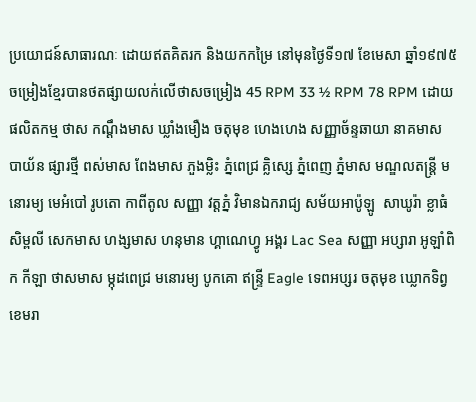ប្រយោជន៍សាធារណៈ ដោយឥតគិតរក និងយកកម្រៃ នៅមុនថ្ងៃទី១៧ ខែមេសា ឆ្នាំ១៩៧៥ ចម្រៀងខ្មែរបានថតផ្សាយលក់លើថាសចម្រៀង 45 RPM 33 ½ RPM 78 RPM ដោយផលិតកម្ម ថាស កណ្ដឹងមាស ឃ្លាំងមឿង ចតុមុខ ហេងហេង សញ្ញាច័ន្ទឆាយា នាគមាស បាយ័ន ផ្សារថ្មី ពស់មាស ពែងមាស ភួងម្លិះ ភ្នំពេជ្រ គ្លិស្សេ ភ្នំពេញ ភ្នំមាស មណ្ឌលតន្រ្តី មនោរម្យ មេអំបៅ រូបតោ កាពីតូល សញ្ញា វត្តភ្នំ វិមានឯករាជ្យ សម័យអាប៉ូឡូ  សាឃូរ៉ា ខ្លាធំ សិម្ពលី សេកមាស ហង្សមាស ហនុមាន ហ្គាណេហ្វូ អង្គរ Lac Sea សញ្ញា អប្សារា អូឡាំពិក កីឡា ថាសមាស ម្កុដពេជ្រ មនោរម្យ បូកគោ ឥន្ទ្រី Eagle ទេពអប្សរ ចតុមុខ ឃ្លោកទិព្វ ខេមរា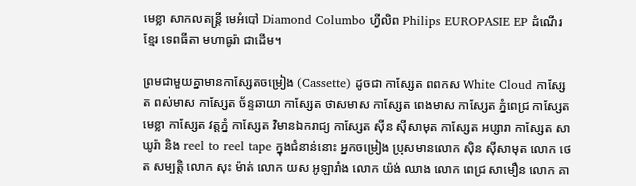មេខ្លា សាកលតន្ត្រី មេអំបៅ Diamond Columbo ហ្វីលិព Philips EUROPASIE EP ដំណើរខ្មែរ ទេពធីតា មហាធូរ៉ា ជាដើម។

ព្រមជាមួយគ្នាមានកាសែ្សតចម្រៀង (Cassette) ដូចជា កាស្សែត ពពកស White Cloud កាស្សែត ពស់មាស កាស្សែត ច័ន្ទឆាយា កាស្សែត ថាសមាស កាស្សែត ពេងមាស កាស្សែត ភ្នំពេជ្រ កាស្សែត មេខ្លា កាស្សែត វត្តភ្នំ កាស្សែត វិមានឯករាជ្យ កាស្សែត ស៊ីន ស៊ីសាមុត កាស្សែត អប្សារា កាស្សែត សាឃូរ៉ា និង reel to reel tape ក្នុងជំនាន់នោះ អ្នកចម្រៀង ប្រុសមានលោក ស៊ិន ស៊ីសាមុត លោក ថេត សម្បត្តិ លោក សុះ ម៉ាត់ លោក យស អូឡារាំង លោក យ៉ង់ ឈាង លោក ពេជ្រ សាមឿន លោក គា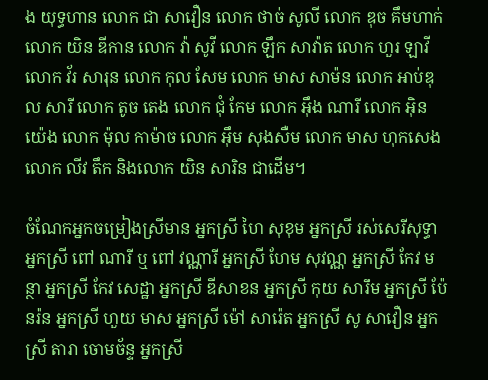ង យុទ្ធហាន លោក ជា សាវឿន លោក ថាច់ សូលី លោក ឌុច គឹមហាក់ លោក យិន ឌីកាន លោក វ៉ា សូវី លោក ឡឹក សាវ៉ាត លោក ហួរ ឡាវី លោក វ័រ សារុន លោក កុល សែម លោក មាស សាម៉ន លោក អាប់ឌុល សារី លោក តូច តេង លោក ជុំ កែម លោក អ៊ឹង ណារី លោក អ៊ិន យ៉េង លោក ម៉ុល កាម៉ាច លោក អ៊ឹម សុងសឺម លោក មាស ហុកសេង លោក លីវ តឹក និងលោក យិន សារិន ជាដើម។

ចំណែកអ្នកចម្រៀងស្រីមាន អ្នកស្រី ហៃ សុខុម អ្នកស្រី រស់សេរីសុទ្ធា អ្នកស្រី ពៅ ណារី ឬ ពៅ វណ្ណារី អ្នកស្រី ហែម សុវណ្ណ អ្នកស្រី កែវ មន្ថា អ្នកស្រី កែវ សេដ្ឋា អ្នកស្រី ឌីសាខន អ្នកស្រី កុយ សារឹម អ្នកស្រី ប៉ែនរ៉ន អ្នកស្រី ហួយ មាស អ្នកស្រី ម៉ៅ សារ៉េត អ្នកស្រី សូ សាវឿន អ្នកស្រី តារា ចោមច័ន្ទ អ្នកស្រី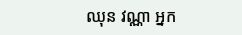ឈុន វណ្ណា អ្នក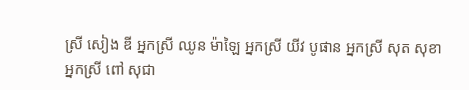ស្រី សៀង ឌី អ្នកស្រី ឈូន ម៉ាឡៃ អ្នកស្រី យីវ បូផាន អ្នកស្រី សុត សុខា អ្នកស្រី ពៅ សុជា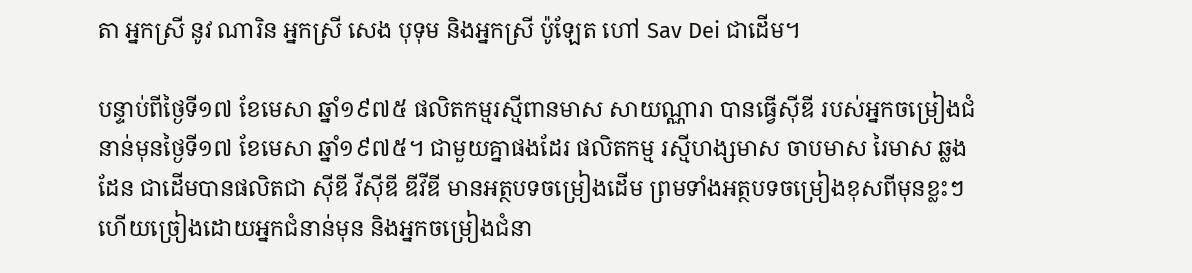តា អ្នកស្រី នូវ ណារិន អ្នកស្រី សេង បុទុម និងអ្នកស្រី ប៉ូឡែត ហៅ Sav Dei ជាដើម។

បន្ទាប់ពីថ្ងៃទី១៧ ខែមេសា ឆ្នាំ១៩៧៥ ផលិតកម្មរស្មីពានមាស សាយណ្ណារា បានធ្វើស៊ីឌី របស់អ្នកចម្រៀងជំនាន់មុនថ្ងៃទី១៧ ខែមេសា ឆ្នាំ១៩៧៥។ ជាមួយគ្នាផងដែរ ផលិតកម្ម រស្មីហង្សមាស ចាបមាស រៃមាស ឆ្លងដែន ជាដើមបានផលិតជា ស៊ីឌី វីស៊ីឌី ឌីវីឌី មានអត្ថបទចម្រៀងដើម ព្រមទាំងអត្ថបទចម្រៀងខុសពីមុនខ្លះៗ ហើយច្រៀងដោយអ្នកជំនាន់មុន និងអ្នកចម្រៀងជំនា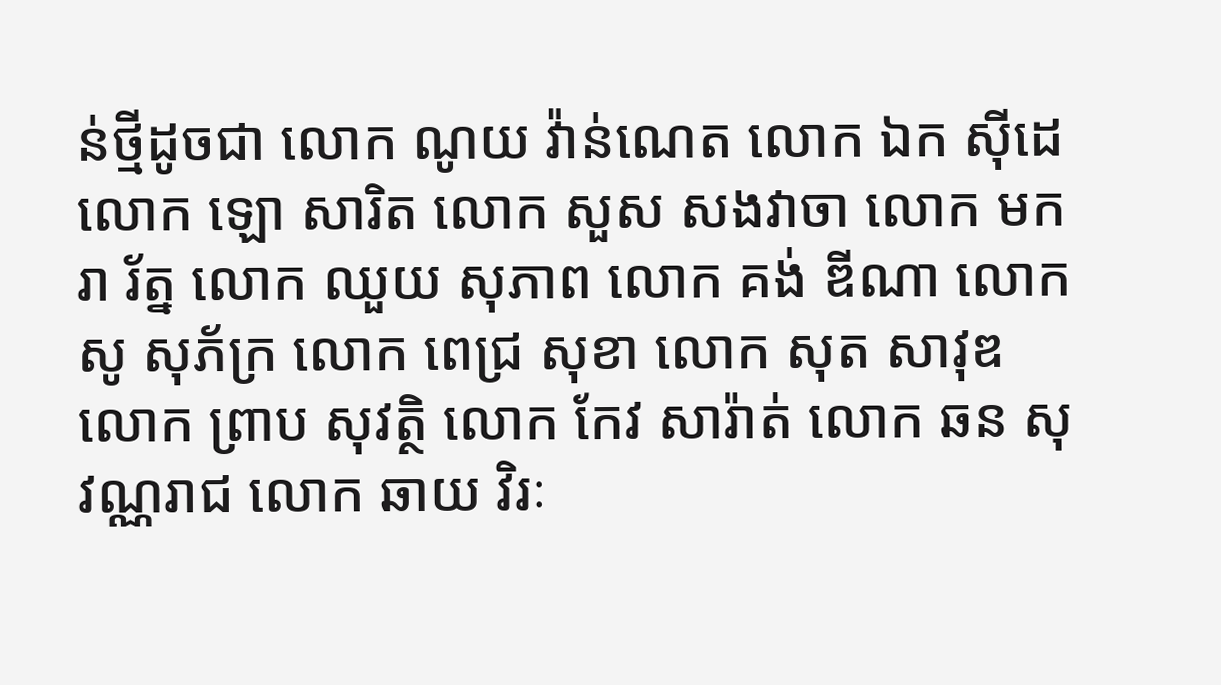ន់ថ្មីដូចជា លោក ណូយ វ៉ាន់ណេត លោក ឯក ស៊ីដេ លោក ឡោ សារិត លោក សួស សងវាចា លោក មករា រ័ត្ន លោក ឈួយ សុភាព លោក គង់ ឌីណា លោក សូ សុភ័ក្រ លោក ពេជ្រ សុខា លោក សុត សាវុឌ លោក ព្រាប សុវត្ថិ លោក កែវ សារ៉ាត់ លោក ឆន សុវណ្ណរាជ លោក ឆាយ វិរៈ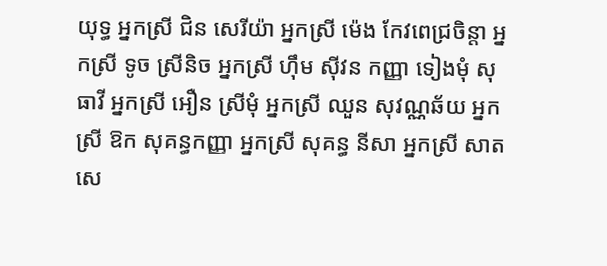យុទ្ធ អ្នកស្រី ជិន សេរីយ៉ា អ្នកស្រី ម៉េង កែវពេជ្រចិន្តា អ្នកស្រី ទូច ស្រីនិច អ្នកស្រី ហ៊ឹម ស៊ីវន កញ្ញា ទៀងមុំ សុធាវី អ្នកស្រី អឿន ស្រីមុំ អ្នកស្រី ឈួន សុវណ្ណឆ័យ អ្នកស្រី ឱក សុគន្ធកញ្ញា អ្នកស្រី សុគន្ធ នីសា អ្នកស្រី សាត សេ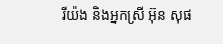រីយ៉ង និងអ្នកស្រី អ៊ុន សុផ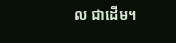ល ជាដើម។